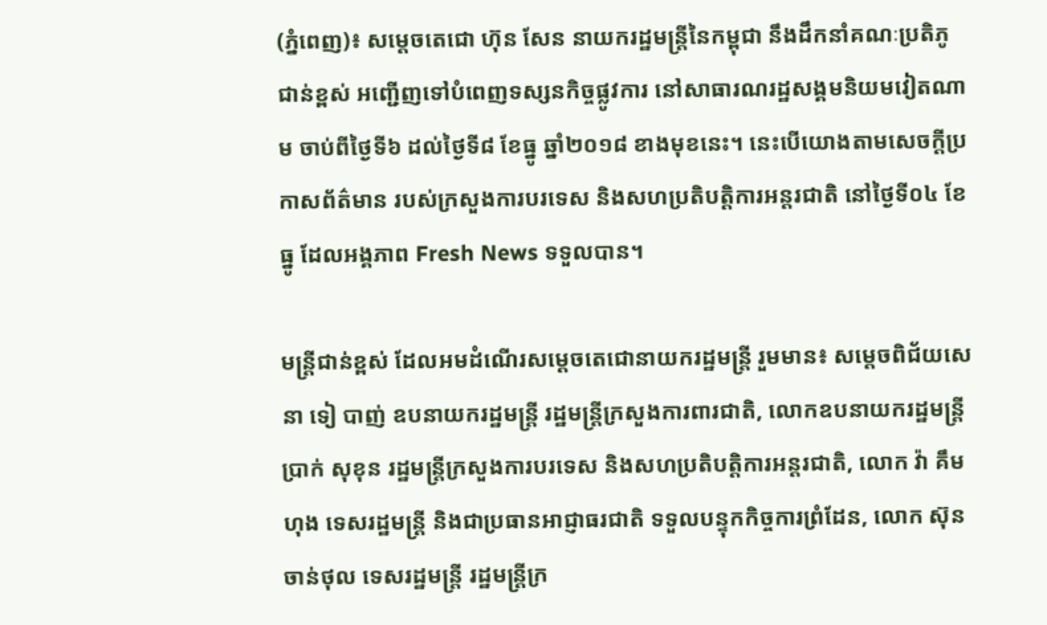(ភ្នំពេញ)៖ សម្តេចតេជោ ហ៊ុន សែន នាយករដ្ឋមន្ត្រីនៃកម្ពុជា នឹងដឹកនាំគណៈប្រតិភូជាន់ខ្ពស់ អញ្ជើញទៅបំពេញទស្សនកិច្ចផ្លូវការ នៅសាធារណរដ្ឋសង្គមនិយមវៀតណាម ចាប់ពីថ្ងៃទី៦ ដល់ថ្ងៃទី៨ ខែធ្នូ ឆ្នាំ២០១៨ ខាងមុខនេះ។ នេះបើយោងតាមសេចក្តីប្រកាសព័ត៌មាន របស់ក្រសួងការបរទេស និងសហប្រតិបត្តិការអន្តរជាតិ នៅថ្ងៃទី០៤ ខែធ្នូ ដែលអង្គភាព Fresh News ទទួលបាន។

មន្រ្តីជាន់ខ្ពស់ ដែលអមដំណើរសម្តេចតេជោនាយករដ្ឋមន្ត្រី រួមមាន៖ សម្តេចពិជ័យសេនា ទៀ បាញ់ ឧបនាយករដ្ឋមន្ត្រី រដ្ឋមន្ត្រីក្រសួងការពារជាតិ, លោកឧបនាយករដ្ឋមន្ត្រី ប្រាក់ សុខុន រដ្ឋមន្ត្រីក្រសួងការបរទេស និងសហប្រតិបត្តិការអន្តរជាតិ, លោក វ៉ា គឹមហុង ទេសរដ្ឋមន្ត្រី និងជាប្រធានអាជ្ញាធរជាតិ ទទួលបន្ទុកកិច្ចការព្រំដែន, លោក ស៊ុន ចាន់ថុល ទេសរដ្ឋមន្ត្រី រដ្ឋមន្ត្រីក្រ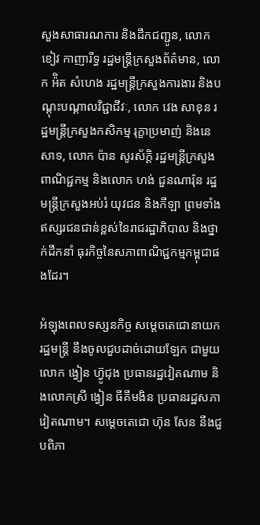សួងសាធារណការ និងដឹកជញ្ជូន, លោក ខៀវ កាញារីទ្ធ រដ្ឋមន្ត្រីក្រសួងព័ត៌មាន, លោក អ៉ិត សំហេង រដ្ឋមន្ត្រីក្រសួងការងារ និងបណ្តុះបណ្តាលវិជ្ជាជីវៈ, លោក វេង សាខុន រដ្ឋមន្ត្រីក្រសួងកសិកម្ម រុក្ខាប្រមាញ់ និងនេសាទ, លោក ប៉ាន សូរស័ក្តិ រដ្ឋមន្ត្រីក្រសួងពាណិជ្ជកម្ម និងលោក ហង់ ជួនណារ៉ុន រដ្ឋមន្ត្រីក្រសួងអប់រំ យុវជន និងកីឡា ព្រមទាំងឥស្សរជនជាន់ខ្ពស់នៃរាជរដ្ឋាភិបាល និងថ្នាក់ដឹកនាំ ធុរកិច្ចនៃសភាពាណិជ្ជកម្មកម្ពុជាផងដែរ។

អំឡុងពេលទស្សនកិច្ច សម្តេចតេជោនាយករដ្ឋមន្ត្រី នឹងចូលជួបដាច់ដោយឡែក ជាមួយលោក ង្វៀន ហ្វ៊ូជុង ប្រធានរដ្ឋវៀតណាម និងលោកស្រី ង្វៀន ធីគឹមងិន ប្រធានរដ្ឋសភាវៀតណាម។ សម្តេចតេជោ ហ៊ុន សែន នឹងជួបពិភា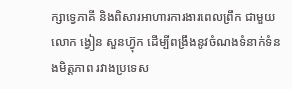ក្សាទ្វេភាគី និងពិសារអាហារការងារពេលព្រឹក ជាមួយលោក ង្វៀន សួនហ្វ៊ុក ដើម្បីពង្រឹងនូវចំណងទំនាក់ទំនងមិត្តភាព រវាងប្រទេស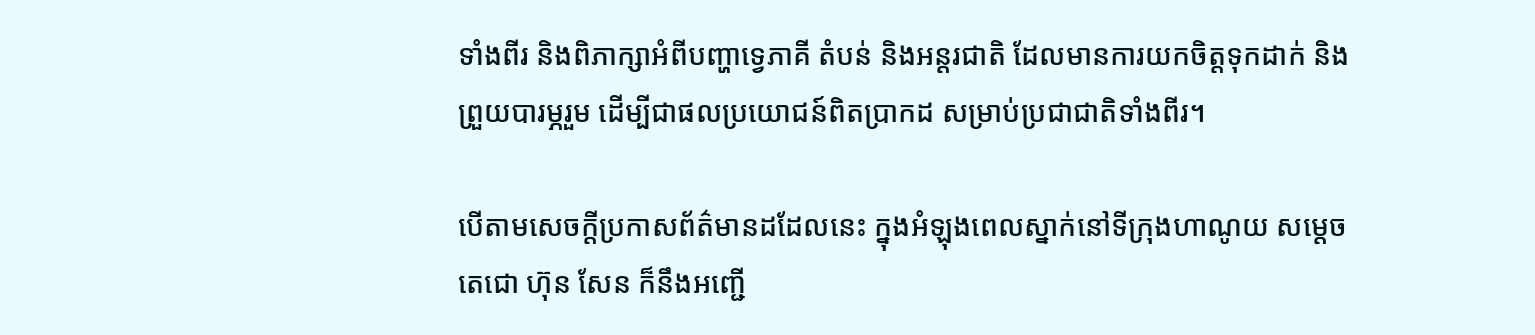ទាំងពីរ និងពិភាក្សាអំពីបញ្ហាទ្វេភាគី តំបន់ និងអន្តរជាតិ ដែលមានការយកចិត្តទុកដាក់ និងព្រួយបារម្ភរួម ដើម្បីជាផលប្រយោជន៍ពិតប្រាកដ សម្រាប់ប្រជាជាតិទាំងពីរ។

បើតាមសេចក្តីប្រកាសព័ត៌មានដដែលនេះ ក្នុងអំឡុងពេលស្នាក់នៅទីក្រុងហាណូយ សម្តេចតេជោ ហ៊ុន សែន ក៏នឹងអញ្ជើ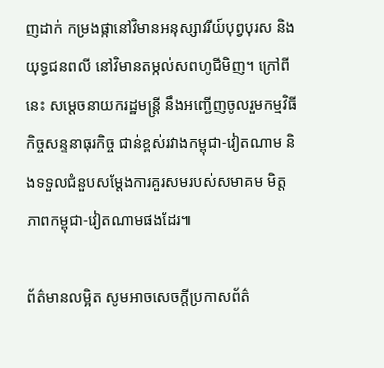ញដាក់ កម្រងផ្កានៅវិមានអនុស្សាវរីយ៍បុព្វបុរស និងយុទ្ធជនពលី នៅវិមានតម្កល់សពហូជីមិញ។ ក្រៅពីនេះ សម្តេចនាយករដ្ឋមន្ត្រី នឹងអញ្ជើញចូលរួមកម្មវិធីកិច្ចសន្ទនាធុរកិច្ច ជាន់ខ្ពស់រវាងកម្ពុជា-វៀតណាម និងទទួលជំនួបសម្តែងការគួរសមរបស់សមាគម មិត្តភាពកម្ពុជា-វៀតណាមផងដែរ៕

ព័ត៌មានលម្អិត សូមអាចសេចក្តីប្រកាសព័ត៌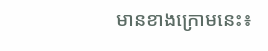មានខាងក្រោមនេះ៖